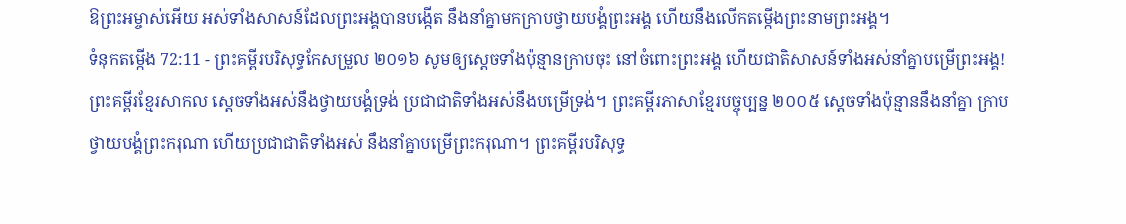ឱព្រះអម្ចាស់អើយ អស់ទាំងសាសន៍ដែលព្រះអង្គបានបង្កើត នឹងនាំគ្នាមកក្រាបថ្វាយបង្គំព្រះអង្គ ហើយនឹងលើកតម្កើងព្រះនាមព្រះអង្គ។
ទំនុកតម្កើង 72:11 - ព្រះគម្ពីរបរិសុទ្ធកែសម្រួល ២០១៦ សូមឲ្យស្ដេចទាំងប៉ុន្មានក្រាបចុះ នៅចំពោះព្រះអង្គ ហើយជាតិសាសន៍ទាំងអស់នាំគ្នាបម្រើព្រះអង្គ! ព្រះគម្ពីរខ្មែរសាកល ស្ដេចទាំងអស់នឹងថ្វាយបង្គំទ្រង់ ប្រជាជាតិទាំងអស់នឹងបម្រើទ្រង់។ ព្រះគម្ពីរភាសាខ្មែរបច្ចុប្បន្ន ២០០៥ ស្ដេចទាំងប៉ុន្មាននឹងនាំគ្នា ក្រាបថ្វាយបង្គំព្រះករុណា ហើយប្រជាជាតិទាំងអស់ នឹងនាំគ្នាបម្រើព្រះករុណា។ ព្រះគម្ពីរបរិសុទ្ធ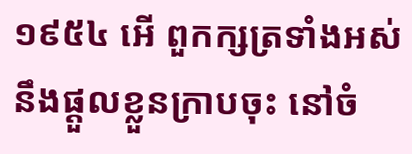១៩៥៤ អើ ពួកក្សត្រទាំងអស់ នឹងផ្តួលខ្លួនក្រាបចុះ នៅចំ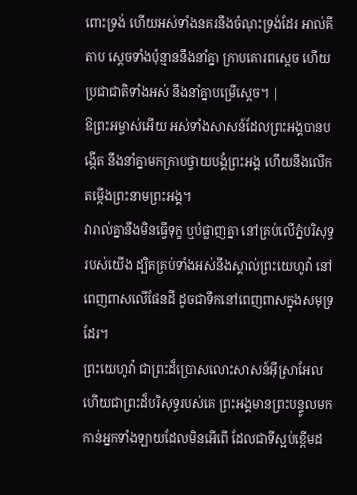ពោះទ្រង់ ហើយអស់ទាំងនគរនឹងចំណុះទ្រង់ដែរ អាល់គីតាប ស្ដេចទាំងប៉ុន្មាននឹងនាំគ្នា ក្រាបគោរពស្តេច ហើយប្រជាជាតិទាំងអស់ នឹងនាំគ្នាបម្រើស្តេច។ |
ឱព្រះអម្ចាស់អើយ អស់ទាំងសាសន៍ដែលព្រះអង្គបានបង្កើត នឹងនាំគ្នាមកក្រាបថ្វាយបង្គំព្រះអង្គ ហើយនឹងលើកតម្កើងព្រះនាមព្រះអង្គ។
វារាល់គ្នានឹងមិនធ្វើទុក្ខ ឬបំផ្លាញគ្នា នៅគ្រប់លើភ្នំបរិសុទ្ធរបស់យើង ដ្បិតគ្រប់ទាំងអស់នឹងស្គាល់ព្រះយេហូវ៉ា នៅពេញពាសលើផែនដី ដូចជាទឹកនៅពេញពាសក្នុងសមុទ្រដែរ។
ព្រះយេហូវ៉ា ជាព្រះដ៏ប្រោសលោះសាសន៍អ៊ីស្រាអែល ហើយជាព្រះដ៏បរិសុទ្ធរបស់គេ ព្រះអង្គមានព្រះបន្ទូលមកកាន់អ្នកទាំងឡាយដែលមិនអើពើ ដែលជាទីស្អប់ខ្ពើមដ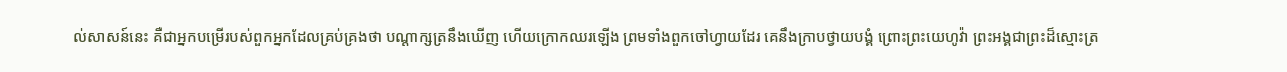ល់សាសន៍នេះ គឺជាអ្នកបម្រើរបស់ពួកអ្នកដែលគ្រប់គ្រងថា បណ្ដាក្សត្រនឹងឃើញ ហើយក្រោកឈរឡើង ព្រមទាំងពួកចៅហ្វាយដែរ គេនឹងក្រាបថ្វាយបង្គំ ព្រោះព្រះយេហូវ៉ា ព្រះអង្គជាព្រះដ៏ស្មោះត្រ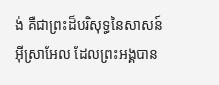ង់ គឺជាព្រះដ៏បរិសុទ្ធនៃសាសន៍អ៊ីស្រាអែល ដែលព្រះអង្គបាន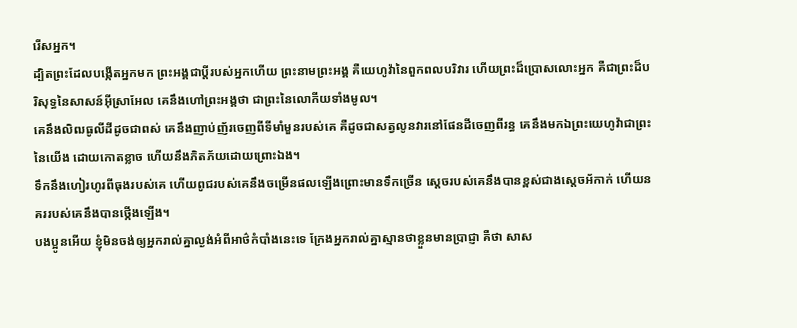រើសអ្នក។
ដ្បិតព្រះដែលបង្កើតអ្នកមក ព្រះអង្គជាប្តីរបស់អ្នកហើយ ព្រះនាមព្រះអង្គ គឺយេហូវ៉ានៃពួកពលបរិវារ ហើយព្រះដ៏ប្រោសលោះអ្នក គឺជាព្រះដ៏បរិសុទ្ធនៃសាសន៍អ៊ីស្រាអែល គេនឹងហៅព្រះអង្គថា ជាព្រះនៃលោកីយទាំងមូល។
គេនឹងលិឍធូលីដីដូចជាពស់ គេនឹងញាប់ញ័រចេញពីទីមាំមួនរបស់គេ គឺដូចជាសត្វលូនវារនៅផែនដីចេញពីរន្ធ គេនឹងមកឯព្រះយេហូវ៉ាជាព្រះនៃយើង ដោយកោតខ្លាច ហើយនឹងភិតភ័យដោយព្រោះឯង។
ទឹកនឹងហៀរហូរពីធុងរបស់គេ ហើយពូជរបស់គេនឹងចម្រើនផលឡើងព្រោះមានទឹកច្រើន ស្តេចរបស់គេនឹងបានខ្ពស់ជាងស្តេចអ័កាក់ ហើយនគររបស់គេនឹងបានថ្កើងឡើង។
បងប្អូនអើយ ខ្ញុំមិនចង់ឲ្យអ្នករាល់គ្នាល្ងង់អំពីអាថ៌កំបាំងនេះទេ ក្រែងអ្នករាល់គ្នាស្មានថាខ្លួនមានប្រាជ្ញា គឺថា សាស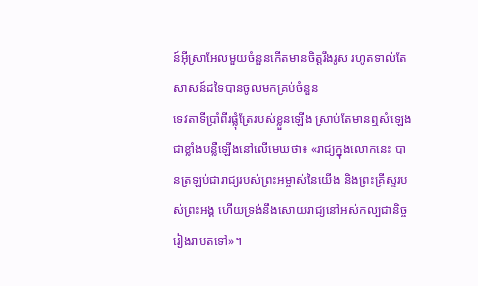ន៍អ៊ីស្រាអែលមួយចំនួនកើតមានចិត្តរឹងរូស រហូតទាល់តែសាសន៍ដទៃបានចូលមកគ្រប់ចំនួន
ទេវតាទីប្រាំពីរផ្លុំត្រែរបស់ខ្លួនឡើង ស្រាប់តែមានឮសំឡេងជាខ្លាំងបន្លឺឡើងនៅលើមេឃថា៖ «រាជ្យក្នុងលោកនេះ បានត្រឡប់ជារាជ្យរបស់ព្រះអម្ចាស់នៃយើង និងព្រះគ្រីស្ទរបស់ព្រះអង្គ ហើយទ្រង់នឹងសោយរាជ្យនៅអស់កល្បជានិច្ចរៀងរាបតទៅ»។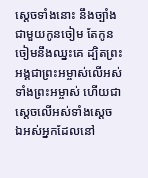ស្ដេចទាំងនោះ នឹងច្បាំងជាមួយកូនចៀម តែកូនចៀមនឹងឈ្នះគេ ដ្បិតព្រះអង្គជាព្រះអម្ចាស់លើអស់ទាំងព្រះអម្ចាស់ ហើយជាស្តេចលើអស់ទាំងស្តេច ឯអស់អ្នកដែលនៅ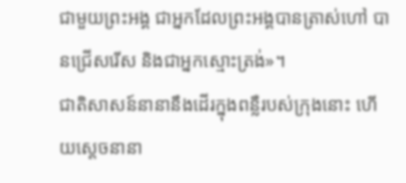ជាមួយព្រះអង្គ ជាអ្នកដែលព្រះអង្គបានត្រាស់ហៅ បានជ្រើសរើស និងជាអ្នកស្មោះត្រង់»។
ជាតិសាសន៍នានានឹងដើរក្នុងពន្លឺរបស់ក្រុងនោះ ហើយស្តេចនានា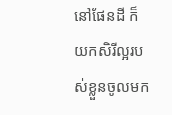នៅផែនដី ក៏យកសិរីល្អរបស់ខ្លួនចូលមក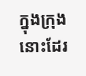ក្នុងក្រុងនោះដែរ